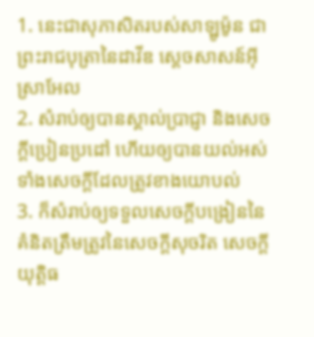1. នេះជាសុភាសិតរបស់សាឡូម៉ូន ជាព្រះរាជបុត្រានៃដាវីឌ ស្តេចសាសន៍អ៊ីស្រាអែល
2. សំរាប់ឲ្យបានស្គាល់ប្រាជ្ញា និងសេចក្តីប្រៀនប្រដៅ ហើយឲ្យបានយល់អស់ទាំងសេចក្តីដែលត្រូវខាងយោបល់
3. ក៏សំរាប់ឲ្យទទួលសេចក្តីបង្រៀននៃគំនិតត្រឹមត្រូវនៃសេចក្តីសុចរិត សេចក្តីយុត្តិធ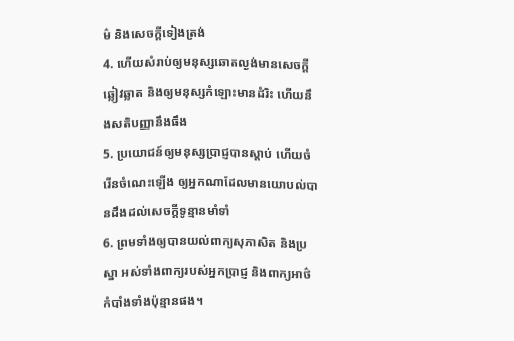ម៌ និងសេចក្តីទៀងត្រង់
4. ហើយសំរាប់ឲ្យមនុស្សឆោតល្ងង់មានសេចក្តីឆ្លៀវឆ្លាត និងឲ្យមនុស្សកំឡោះមានដំរិះ ហើយនឹងសតិបញ្ញានឹងធឹង
5. ប្រយោជន៍ឲ្យមនុស្សប្រាជ្ញបានស្តាប់ ហើយចំរើនចំណេះឡើង ឲ្យអ្នកណាដែលមានយោបល់បានដឹងដល់សេចក្តីទូន្មានមាំទាំ
6. ព្រមទាំងឲ្យបានយល់ពាក្យសុភាសិត និងប្រស្នា អស់ទាំងពាក្យរបស់អ្នកប្រាជ្ញ និងពាក្យអាថ៌កំបាំងទាំងប៉ុន្មានផង។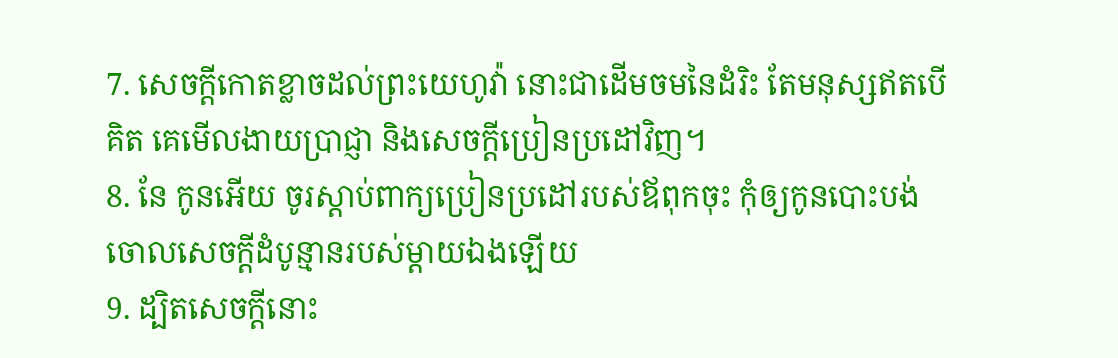7. សេចក្តីកោតខ្លាចដល់ព្រះយេហូវ៉ា នោះជាដើមចមនៃដំរិះ តែមនុស្សឥតបើគិត គេមើលងាយប្រាជ្ញា និងសេចក្តីប្រៀនប្រដៅវិញ។
8. នែ កូនអើយ ចូរស្តាប់ពាក្យប្រៀនប្រដៅរបស់ឪពុកចុះ កុំឲ្យកូនបោះបង់ចោលសេចក្តីដំបូន្មានរបស់ម្តាយឯងឡើយ
9. ដ្បិតសេចក្តីនោះ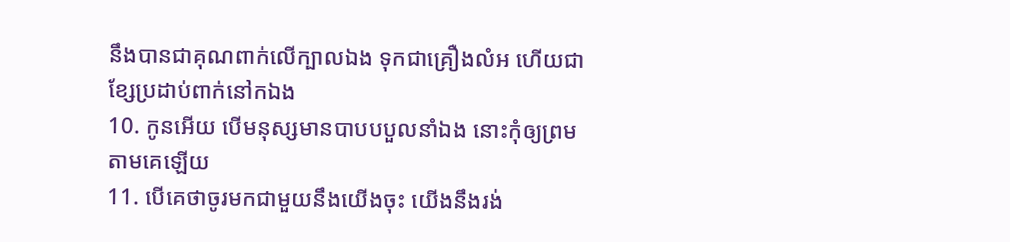នឹងបានជាគុណពាក់លើក្បាលឯង ទុកជាគ្រឿងលំអ ហើយជាខ្សែប្រដាប់ពាក់នៅកឯង
10. កូនអើយ បើមនុស្សមានបាបបបួលនាំឯង នោះកុំឲ្យព្រមតាមគេឡើយ
11. បើគេថាចូរមកជាមួយនឹងយើងចុះ យើងនឹងរង់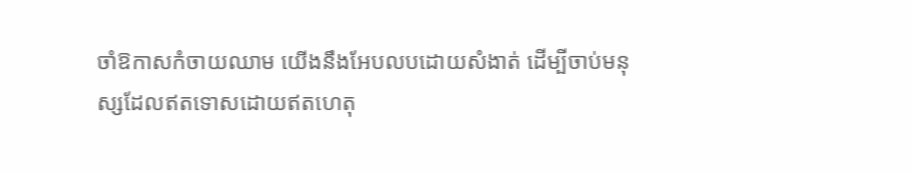ចាំឱកាសកំចាយឈាម យើងនឹងអែបលបដោយសំងាត់ ដើម្បីចាប់មនុស្សដែលឥតទោសដោយឥតហេតុ